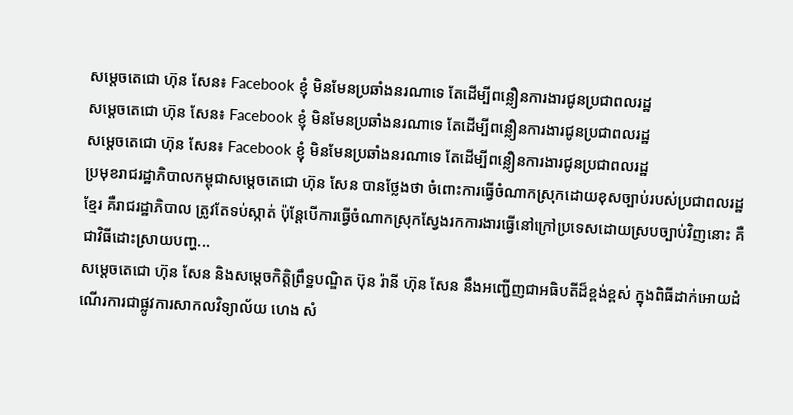សម្តេចតេជោ ហ៊ុន សែន៖ Facebook ខ្ញុំ មិនមែនប្រឆាំងនរណាទេ តែដើម្បីពន្លឿនការងារជូនប្រជាពលរដ្ឋ
សម្តេចតេជោ ហ៊ុន សែន៖ Facebook ខ្ញុំ មិនមែនប្រឆាំងនរណាទេ តែដើម្បីពន្លឿនការងារជូនប្រជាពលរដ្ឋ
សម្តេចតេជោ ហ៊ុន សែន៖ Facebook ខ្ញុំ មិនមែនប្រឆាំងនរណាទេ តែដើម្បីពន្លឿនការងារជូនប្រជាពលរដ្ឋ
ប្រមុខរាជរដ្ឋាភិបាលកម្ពុជាសម្ដេចតេជោ ហ៊ុន សែន បានថ្លែងថា ចំពោះការធ្វើចំណាកស្រុកដោយខុសច្បាប់របស់ប្រជាពលរដ្ឋខ្មែរ គឺរាជរដ្ឋាភិបាល ត្រូវតែទប់ស្កាត់ ប៉ុន្ដែបើការធ្វើចំណាកស្រុកស្វែងរកការងារធ្វើនៅក្រៅប្រទេសដោយស្របច្បាប់វិញនោះ គឺជាវិធីដោះស្រាយបញ្ហ...
សម្ដេចតេជោ ហ៊ុន សែន និងសម្តេចកិត្តិព្រឹទ្ឋបណ្ឌិត ប៊ុន រ៉ានី ហ៊ុន សែន នឹងអញ្ជើញជាអធិបតីដ៏ខ្ពង់ខ្ពស់ ក្នុងពិធីដាក់អោយដំណើរការជាផ្លូវការសាកលវិទ្យាល័យ ហេង សំ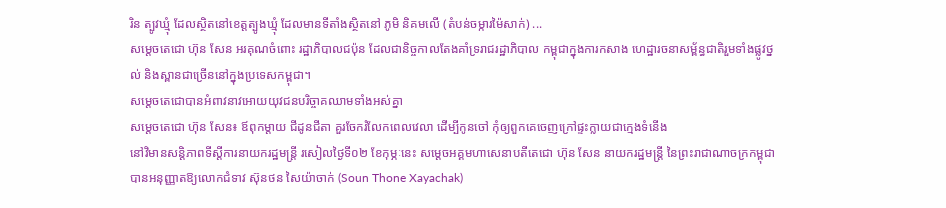រិន ត្បូវឃ្មុំ ដែលស្ថិតនៅខេត្តត្បូងឃ្មុំ ដែលមានទីតាំងស្ថិតនៅ ភូមិ និគមលើ (តំបន់ចម្ការម៉ៃសាក់) ...
សម្តេចតេជោ ហ៊ុន សែន អរគុណចំពោះ រដ្ឋាភិបាលជប៉ុន ដែលជានិច្ចកាលតែងគាំទ្ររាជរដ្ឋាភិបាល កម្ពុជាក្នុងការកសាង ហេដ្ឋារចនាសម្ព័ន្ធជាតិរួមទាំងផ្លូវថ្នល់ និងស្ពានជាច្រើននៅក្នុងប្រទេសកម្ពុជា។
សម្តេចតេជោបានអំពាវនាវអោយយុវជនបរិច្ចាគឈាមទាំងអស់គ្នា
សម្តេចតេជោ ហ៊ុន សែន៖ ឪពុកម្តាយ ជីដូនជីតា គួរចែករំលែកពេលវេលា ដើម្បីកូនចៅ កុំឲ្យពួកគេចេញក្រៅផ្ទះក្លាយជាក្មេងទំនើង
នៅវិមានសន្តិភាពទីស្តីការនាយករដ្ឋមន្ត្រី រសៀលថ្ងៃទី០២ ខែកុម្ភៈនេះ សម្តេចអគ្គមហាសេនាបតីតេជោ ហ៊ុន សែន នាយករដ្ឋមន្ត្រី នៃព្រះរាជាណាចក្រកម្ពុជា បានអនុញ្ញាតឱ្យលោកជំទាវ ស៊ុនថន សៃយ៉ាចាក់ (Soun Thone Xayachak)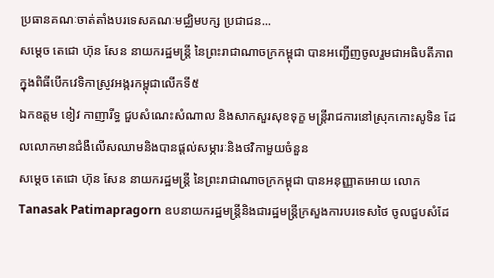ប្រធានគណៈចាត់តាំងបរទេសគណៈមជ្ឈិមបក្ស ប្រជាជន...
សម្ដេច តេជោ ហ៊ុន សែន នាយករដ្ឋមន្ត្រី នៃព្រះរាជាណាចក្រកម្ពុជា បានអញ្ជើញចូលរួមជាអធិបតីភាព ក្នុងពិធីបើកវេទិកាស្រូវអង្ករកម្ពុជាលើកទី៥
ឯកឧត្តម ខៀវ កាញារីទ្ធ ជួបសំណេះសំណាល និងសាកសួរសុខទុក្ខ មន្ត្រីរាជការនៅស្រុកកោះសូទិន ដែលលោកមានជំងឺលើសឈាមនិងបានផ្តល់សម្ភារៈនិងថវិកាមួយចំនួន
សម្តេច តេជោ ហ៊ុន សែន នាយករដ្ឋមន្ត្រី នៃព្រះរាជាណាចក្រកម្ពុជា បានអនុញ្ញាតអោយ លោក Tanasak Patimapragorn ឧបនាយករដ្ឋមន្ត្រីនិងជារដ្ឋមន្ត្រីក្រសួងការបរទេសថៃ ចូលជួបសំដែ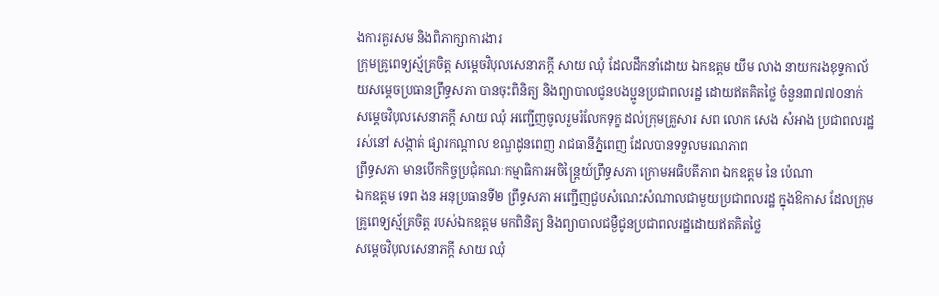ងការគួរសម និងពិភាក្សាការងារ
ក្រុមគ្រូពេទ្យស្ម័គ្រចិត្ត សម្តេចវិបុលសេនាភក្តី សាយ ឈុំ ដែលដឹកនាំដោយ ឯកឧត្តម យឹម លាង នាយករងខុទ្ទកាល័យសម្តេចប្រធានព្រឹទ្ធសភា បានចុះពិនិត្យ និងព្យាបាលជូនបងប្អូនប្រជាពលរដ្ឋ ដោយឥតគិតថ្លៃ ចំនួន៣៧៧០នាក់
សម្តេចវិបុលសេនាភក្តី សាយ ឈុំ អញ្ជើញចូលរួមរំលែកទុក្ខ ដល់ក្រុមគ្រួសារ សព លោក សេង សំអាង ប្រជាពលរដ្ឋរស់នៅ សង្កាត់ ផ្សារកណ្តាល ខណ្ឌដូនពេញ រាជធានីភ្នំពេញ ដែលបានទទួលមរណភាព
ព្រឹទ្ធសភា មានបើកកិច្ចប្រជុំគណៈកម្មាធិការអចិន្ត្រៃយ៍ព្រឹទ្ធសភា ក្រោមអធិបតីភាព ឯកឧត្តម នៃ ប៉េណា
ឯកឧត្តម ទេព ងន អនុប្រធានទី២ ព្រឹទ្ធសភា អញ្ជើញជួបសំណេះសំណាលជាមួយប្រជាពលរដ្ឋ ក្នុងឱកាស ដែលក្រុមគ្រូពេទ្យស្ម័គ្រចិត្ត របស់ឯកឧត្តម មកពិនិត្យ និងព្យាបាលជម្ងឺជូនប្រជាពលរដ្ឋដោយឥតគិតថ្លៃ
សម្តេចវិបុលសេនាភក្តី សាយ ឈុំ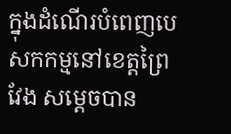ក្នុងដំណើរបំពេញបេសកកម្មនៅខេត្តព្រៃវែង សម្តេចបាន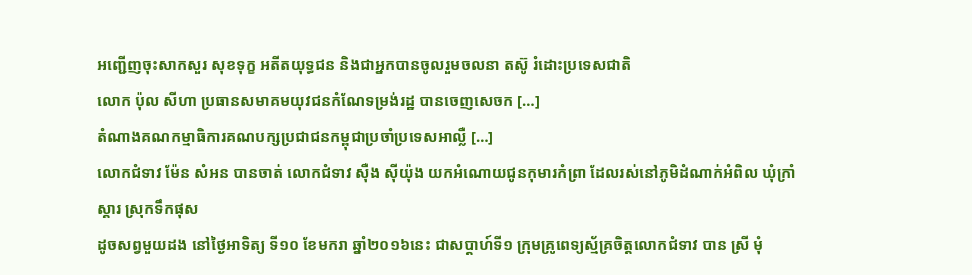អញ្ជើញចុះសាកសួរ សុខទុក្ខ អតីតយុទ្ធជន និងជាអ្នកបានចូលរួមចលនា តស៊ូ រំដោះប្រទេសជាតិ
លោក ប៉ុល សីហា ប្រធានសមាគមយុវជនកំណែទម្រង់រដ្ឋ បានចេញសេចក […]
តំណាងគណកម្មាធិការគណបក្សប្រជាជនកម្ពុជាប្រចាំប្រទេសអាល្លឺ […]
លោកជំទាវ ម៉ែន សំអន បានចាត់ លោកជំទាវ ស៊ឺង ស៊ីយ៉ុង យកអំណោយជូនកុមារកំព្រា ដែលរស់នៅភូមិដំណាក់អំពិល ឃុំក្រាំស្គារ ស្រុកទឹកផុស
ដូចសព្វមួយដង នៅថ្ងៃអាទិត្យ ទី១០ ខែមករា ឆ្នាំ២០១៦នេះ ជាសប្តាហ៍ទី១ ក្រុមគ្រូពេទ្យស្ម័គ្រចិត្តលោកជំទាវ បាន ស្រី មុំ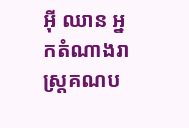អ៊ី ឈាន អ្នកតំណាងរាស្រ្តគណប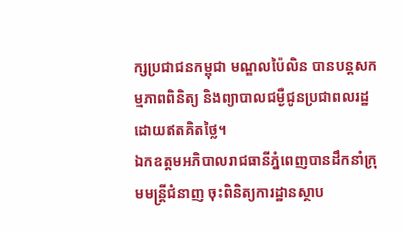ក្សប្រជាជនកម្ពុជា មណ្ឌលប៉ៃលិន បានបន្តសកម្មភាពពិនិត្យ និងព្យាបាលជម្ងឺជូនប្រជាពលរដ្ឋ ដោយឥតគិតថ្លៃ។
ឯកឧត្តមអភិបាលរាជធានីភ្នំពេញបានដឹកនាំក្រុមមន្រ្តីជំនាញ ចុះពិនិត្យការដ្ឋានស្ថាប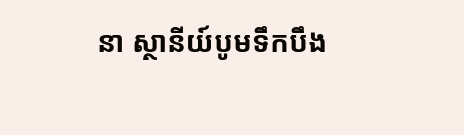នា ស្ថានីយ៍បូមទឹកបឹង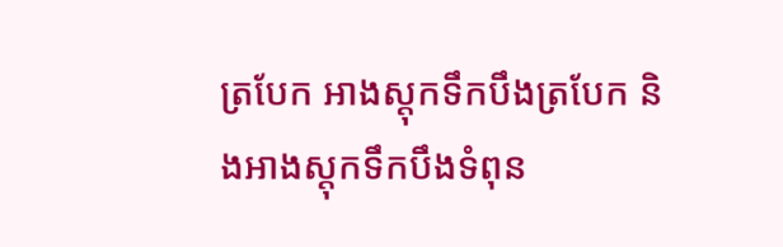ត្របែក អាងស្ដុកទឹកបឹងត្របែក និងអាងស្ដុកទឹកបឹងទំពុន